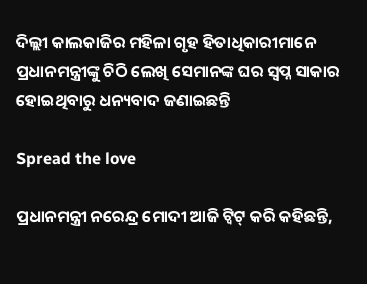ଦିଲ୍ଲୀ କାଲକାଜିର ମହିଳା ଗୃହ ହିତାଧିକାରୀମାନେ ପ୍ରଧାନମନ୍ତ୍ରୀଙ୍କୁ ଚିଠି ଲେଖି ସେମାନଙ୍କ ଘର ସ୍ୱପ୍ନ ସାକାର ହୋଇଥିବାରୁ ଧନ୍ୟବାଦ ଜଣାଇଛନ୍ତି

Spread the love

ପ୍ରଧାନମନ୍ତ୍ରୀ ନରେନ୍ଦ୍ର ମୋଦୀ ଆଜି ଟ୍ୱିଟ୍ କରି କହିଛନ୍ତି,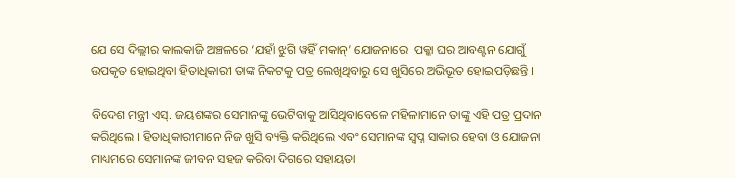ଯେ ସେ ଦିଲ୍ଲୀର କାଲକାଜି ଅଞ୍ଚଳରେ ‘ଯହାଁ ଝୁଗି ୱହିଁ ମକାନ୍‌’ ଯୋଜନାରେ  ପକ୍କା ଘର ଆବଣ୍ଟନ ଯୋଗୁଁ ଉପକୃତ ହୋଇଥିବା ହିତାଧିକାରୀ ତାଙ୍କ ନିକଟକୁ ପତ୍ର ଲେଖିଥିବାରୁ ସେ ଖୁସିରେ ଅଭିଭୂତ ହୋଇପଡ଼ିଛନ୍ତି ।

ବିଦେଶ ମନ୍ତ୍ରୀ ଏସ୍‌. ଜୟଶଙ୍କର ସେମାନଙ୍କୁ ଭେଟିବାକୁ ଆସିଥିବାବେଳେ ମହିଳାମାନେ ତାଙ୍କୁ ଏହି ପତ୍ର ପ୍ରଦାନ କରିଥିଲେ । ହିତାଧିକାରୀମାନେ ନିଜ ଖୁସି ବ୍ୟକ୍ତି କରିଥିଲେ ଏବଂ ସେମାନଙ୍କ ସ୍ୱପ୍ନ ସାକାର ହେବା ଓ ଯୋଜନା ମାଧ୍ୟମରେ ସେମାନଙ୍କ ଜୀବନ ସହଜ କରିବା ଦିଗରେ ସହାୟତା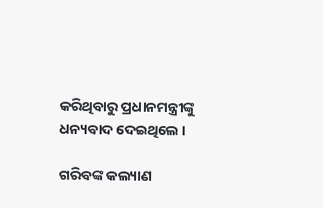କରିଥିବାରୁ ପ୍ରଧାନମନ୍ତ୍ରୀଙ୍କୁ ଧନ୍ୟବାଦ ଦେଇଥିଲେ ।

ଗରିବଙ୍କ କଲ୍ୟାଣ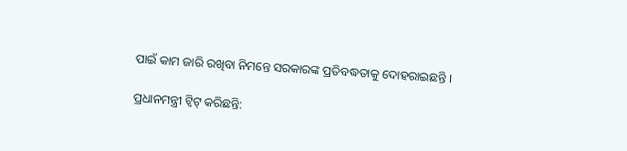ପାଇଁ କାମ ଜାରି ରଖିବା ନିମନ୍ତେ ସରକାରଙ୍କ ପ୍ରତିବଦ୍ଧତାକୁ ଦୋହରାଇଛନ୍ତି ।

ପ୍ରଧାନମନ୍ତ୍ରୀ ଟ୍ୱିଟ୍ କରିଛନ୍ତି: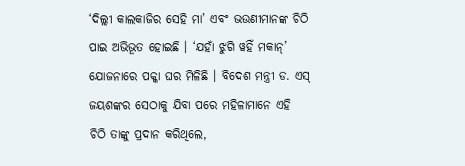‘ଦିଲ୍ଲୀ କାଲକାଜିର ସେହି ମା’ ଏବଂ ଭଉଣୀମାନଙ୍କ ଚିଠି ପାଇ ଅଭିଭୂତ ହୋଇଛି । ‘ଯହାଁ ଝୁଗି ୱହିଁ ମକାନ୍‌’ ଯୋଜନାରେ ପକ୍କା ଘର ମିଳିଛି । ବିଦେଶ ମନ୍ତ୍ରୀ ଡ. ଏସ୍ ଜୟଶଙ୍କର ସେଠାକୁ ଯିବା ପରେ ମହିଳାମାନେ ଏହି ଚିଠି ତାଙ୍କୁ ପ୍ରଦାନ କରିଥିଲେ,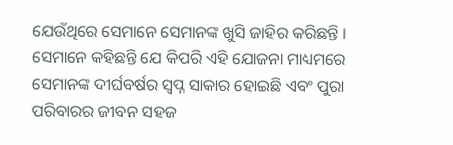ଯେଉଁଥିରେ ସେମାନେ ସେମାନଙ୍କ ଖୁସି ଜାହିର କରିଛନ୍ତି । ସେମାନେ କହିଛନ୍ତି ଯେ କିପରି ଏହି ଯୋଜନା ମାଧ୍ୟମରେ ସେମାନଙ୍କ ଦୀର୍ଘବର୍ଷର ସ୍ୱପ୍ନ ସାକାର ହୋଇଛି ଏବଂ ପୁରା ପରିବାରର ଜୀବନ ସହଜ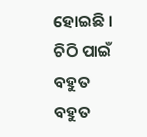ହୋଇଛି । ଚିଠି ପାଇଁ ବହୁତ ବହୁତ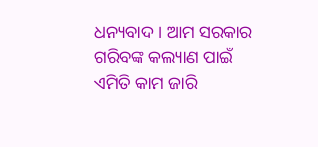ଧନ୍ୟବାଦ । ଆମ ସରକାର ଗରିବଙ୍କ କଲ୍ୟାଣ ପାଇଁ ଏମିତି କାମ ଜାରି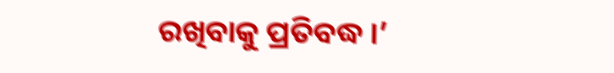ରଖିବାକୁ ପ୍ରତିବଦ୍ଧ ।’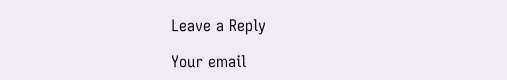Leave a Reply

Your email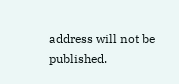address will not be published.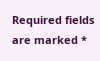Required fields are marked *